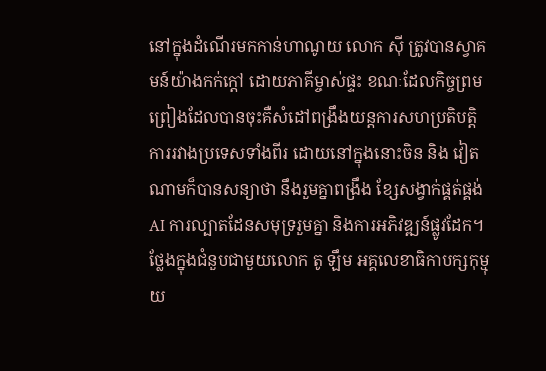នៅក្នុងដំណើរមកកាន់ហាណូយ លោក ស៊ី ត្រូវបានស្វាគមន៍យ៉ាងកក់ក្តៅ ដោយភាគីម្ចាស់ផ្ទះ ខណៈដែលកិច្ចព្រមព្រៀងដែលបានចុះគឺសំដៅពង្រឹងយន្តការសហប្រតិបត្តិការរវាងប្រទេសទាំងពីរ ដោយនៅក្នុងនោះចិន និង វៀតណាមក៏បានសន្យាថា នឹងរួមគ្នាពង្រឹង ខ្សែសង្វាក់ផ្គត់ផ្គង់ AI ការល្បាតដែនសមុទ្ររួមគ្នា និងការអភិវឌ្ឍន៍ផ្លូវដែក។
ថ្លែងក្នុងជំនួបជាមួយលោក តូ ឡឹម អគ្គលេខាធិកាបក្សកុម្មុយ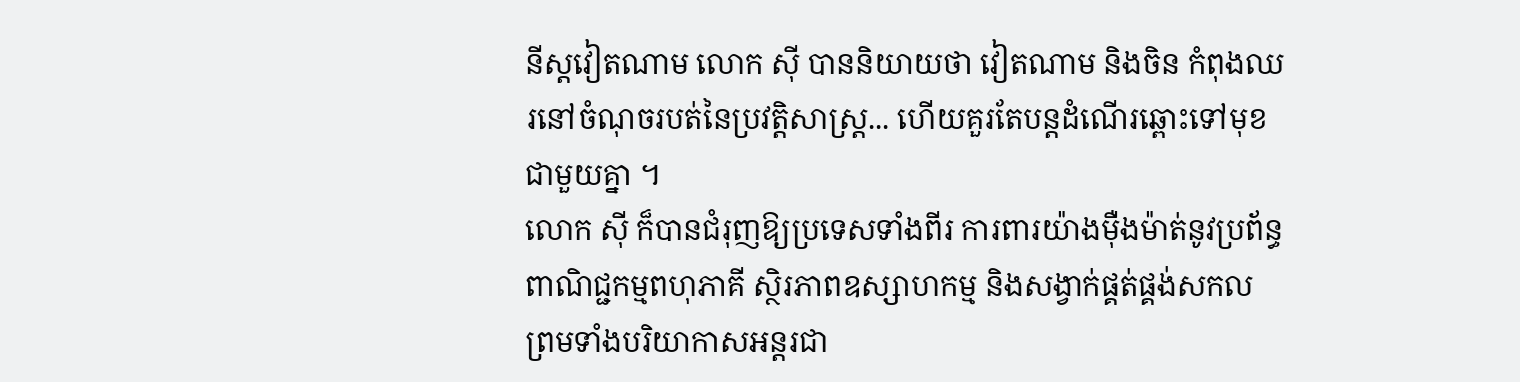នីស្តវៀតណាម លោក ស៊ី បាននិយាយថា វៀតណាម និងចិន កំពុងឈរនៅចំណុចរបត់នៃប្រវត្តិសាស្ត្រ... ហើយគួរតែបន្តដំណើរឆ្ពោះទៅមុខជាមួយគ្នា ។
លោក ស៊ី ក៏បានជំរុញឱ្យប្រទេសទាំងពីរ ការពារយ៉ាងម៉ឺងម៉ាត់នូវប្រព័ន្ធពាណិជ្ជកម្មពហុភាគី ស្ថិរភាពឧស្សាហកម្ម និងសង្វាក់ផ្គត់ផ្គង់សកល ព្រមទាំងបរិយាកាសអន្តរជា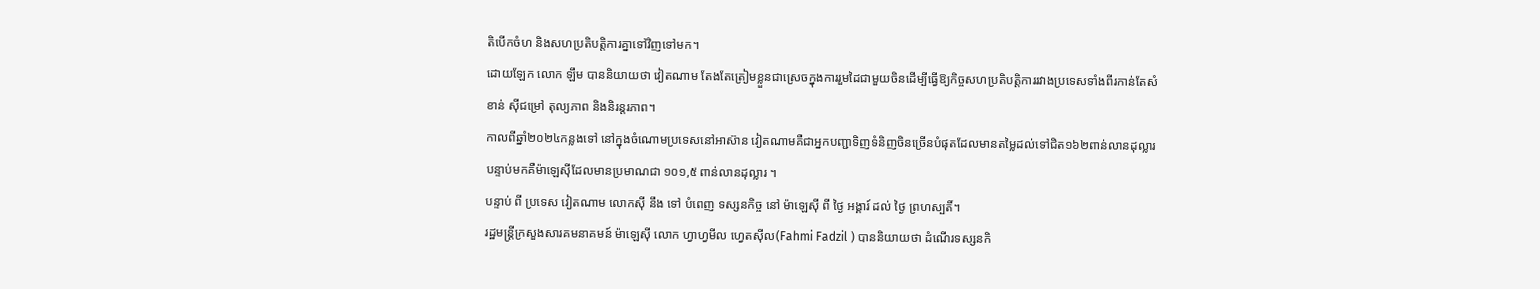តិបើកចំហ និងសហប្រតិបត្តិការគ្នាទៅវិញទៅមក។
ដោយឡែក លោក ឡឹម បាននិយាយថា វៀតណាម តែងតែត្រៀមខ្លួនជាស្រេចក្នុងការរួមដៃជាមួយចិនដើម្បីធ្វើឱ្យកិច្ចសហប្រតិបត្តិការរវាងប្រទេសទាំងពីរកាន់តែសំខាន់ ស៊ីជម្រៅ តុល្យភាព និងនិរន្តរភាព។
កាលពីឆ្នាំ២០២៤កន្លងទៅ នៅក្នុងចំណោមប្រទេសនៅអាស៊ាន វៀតណាមគឺជាអ្នកបញ្ជាទិញទំនិញចិនច្រើនបំផុតដែលមានតម្លៃដល់ទៅជិត១៦២ពាន់លានដុល្លារ បន្ទាប់មកគឺម៉ាឡេស៊ីដែលមានប្រមាណជា ១០១,៥ ពាន់លានដុល្លារ ។
បន្ទាប់ ពី ប្រទេស វៀតណាម លោកស៊ី នឹង ទៅ បំពេញ ទស្សនកិច្ច នៅ ម៉ាឡេស៊ី ពី ថ្ងៃ អង្គារ៍ ដល់ ថ្ងៃ ព្រហស្បតិ៍។
រដ្ឋមន្ត្រីក្រសួងសារគមនាគមន៍ ម៉ាឡេស៊ី លោក ហ្វាហ្វមីល ហ្វេតស៊ីល(Fahmi Fadzil ) បាននិយាយថា ដំណើរទស្សនកិ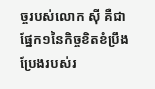ច្ចរបស់លោក ស៊ី គឺជា ផ្នែក១នៃកិច្ចខិតខំប្រឹងប្រែងរបស់រ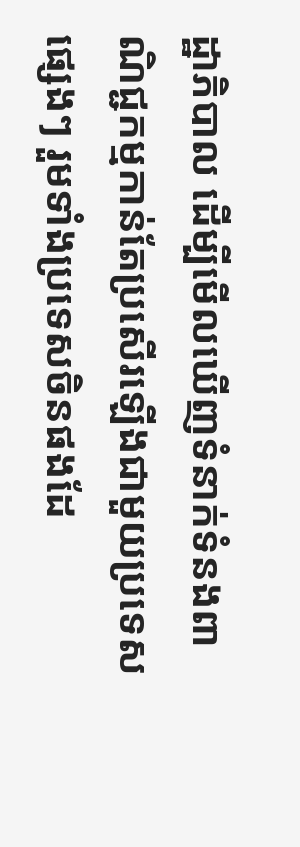ដ្ឋាភិបាល ដើម្បីមើលឃើញទំនាក់ទំនងពាណិជ្ជកម្មកាន់តែប្រសើរឡើងជាមួយប្រទេសផ្សេងៗ រួមទាំងប្រទេសចិនផងដែ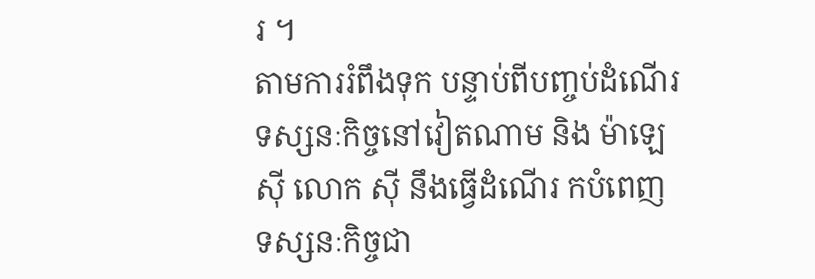រ ។
តាមការរំពឹងទុក បន្ទាប់ពីបញ្ចប់ដំណើរទស្សនៈកិច្ចនៅវៀតណាម និង ម៉ាឡេស៊ី លោក ស៊ី នឹងធ្វើដំណើរ កបំពេញទស្សនៈកិច្ចជា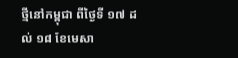ថ្មីនៅកម្ពុជា ពីថ្ងៃទី ១៧ ដល់ ១៨ ខែមេសា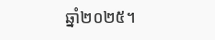ឆ្នាំ២០២៥។